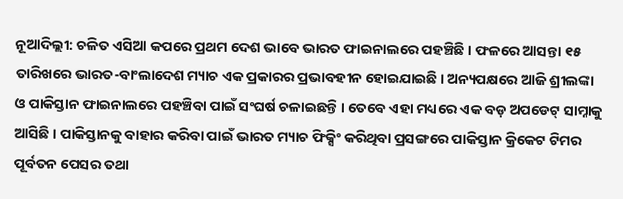ନୂଆଦିଲ୍ଲୀ: ଚଳିତ ଏସିଆ କପରେ ପ୍ରଥମ ଦେଶ ଭାବେ ଭାରତ ଫାଇନାଲରେ ପହଞ୍ଚିଛି । ଫଳରେ ଆସନ୍ତା ୧୫ ତାରିଖରେ ଭାରତ-ବାଂଲାଦେଶ ମ୍ୟାଚ ଏକ ପ୍ରକାରର ପ୍ରଭାବହୀନ ହୋଇଯାଇଛି । ଅନ୍ୟପକ୍ଷରେ ଆଜି ଶ୍ରୀଲଙ୍କା ଓ ପାକିସ୍ତାନ ଫାଇନାଲରେ ପହଞ୍ଚିବା ପାଇଁ ସଂଘର୍ଷ ଚଳାଇଛନ୍ତି । ତେବେ ଏହା ମଧ୍ୟରେ ଏକ ବଡ଼ ଅପଡେଟ୍ ସାମ୍ନାକୁ ଆସିଛି । ପାକିସ୍ତାନକୁ ବାହାର କରିବା ପାଇଁ ଭାରତ ମ୍ୟାଚ ଫିକ୍ସିଂ କରିଥିବା ପ୍ରସଙ୍ଗରେ ପାକିସ୍ତାନ କ୍ରିକେଟ ଟିମର ପୂର୍ବତନ ପେସର ତଥା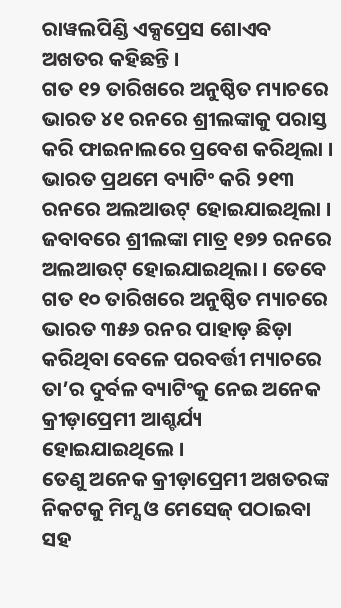ରାୱଲପିଣ୍ଡି ଏକ୍ସପ୍ରେସ ଶୋଏବ ଅଖତର କହିଛନ୍ତି ।
ଗତ ୧୨ ତାରିଖରେ ଅନୁଷ୍ଠିତ ମ୍ୟାଚରେ ଭାରତ ୪୧ ରନରେ ଶ୍ରୀଲଙ୍କାକୁ ପରାସ୍ତ କରି ଫାଇନାଲରେ ପ୍ରବେଶ କରିଥିଲା । ଭାରତ ପ୍ରଥମେ ବ୍ୟାଟିଂ କରି ୨୧୩ ରନରେ ଅଲଆଉଟ୍ ହୋଇଯାଇଥିଲା । ଜବାବରେ ଶ୍ରୀଲଙ୍କା ମାତ୍ର ୧୭୨ ରନରେ ଅଲଆଉଟ୍ ହୋଇଯାଇଥିଲା । ତେବେ ଗତ ୧୦ ତାରିଖରେ ଅନୁଷ୍ଠିତ ମ୍ୟାଚରେ ଭାରତ ୩୫୬ ରନର ପାହାଡ଼ ଛିଡ଼ା କରିଥିବା ବେଳେ ପରବର୍ତ୍ତୀ ମ୍ୟାଚରେ ତା’ର ଦୁର୍ବଳ ବ୍ୟାଟିଂକୁ ନେଇ ଅନେକ କ୍ରୀଡ଼ାପ୍ରେମୀ ଆଶ୍ଚର୍ଯ୍ୟ ହୋଇଯାଇଥିଲେ ।
ତେଣୁ ଅନେକ କ୍ରୀଡ଼ାପ୍ରେମୀ ଅଖତରଙ୍କ ନିକଟକୁ ମିମ୍ସ ଓ ମେସେଜ୍ ପଠାଇବା ସହ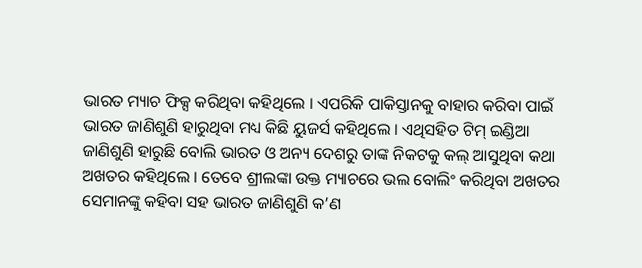ଭାରତ ମ୍ୟାଚ ଫିକ୍ସ କରିଥିବା କହିଥିଲେ । ଏପରିକି ପାକିସ୍ତାନକୁ ବାହାର କରିବା ପାଇଁ ଭାରତ ଜାଣିଶୁଣି ହାରୁଥିବା ମଧ୍ୟ କିଛି ୟୁଜର୍ସ କହିଥିଲେ । ଏଥିସହିତ ଟିମ୍ ଇଣ୍ଡିଆ ଜାଣିଶୁଣି ହାରୁଛି ବୋଲି ଭାରତ ଓ ଅନ୍ୟ ଦେଶରୁ ତାଙ୍କ ନିକଟକୁ କଲ୍ ଆସୁଥିବା କଥା ଅଖତର କହିଥିଲେ । ତେବେ ଶ୍ରୀଲଙ୍କା ଉକ୍ତ ମ୍ୟାଚରେ ଭଲ ବୋଲିଂ କରିଥିବା ଅଖତର ସେମାନଙ୍କୁ କହିବା ସହ ଭାରତ ଜାଣିଶୁଣି କ’ଣ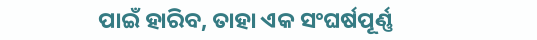ପାଇଁ ହାରିବ, ତାହା ଏକ ସଂଘର୍ଷପୂର୍ଣ୍ଣ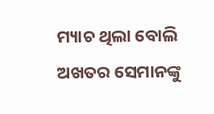ମ୍ୟାଚ ଥିଲା ବୋଲି ଅଖତର ସେମାନଙ୍କୁ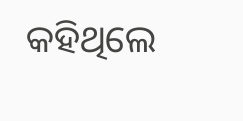କହିଥିଲେ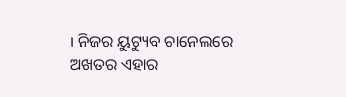। ନିଜର ୟୁଟ୍ୟୁବ ଚାନେଲରେ ଅଖତର ଏହାର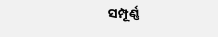ସମ୍ପୂର୍ଣ୍ଣ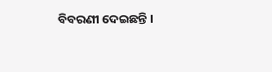ବିବରଣୀ ଦେଇଛନ୍ତି ।